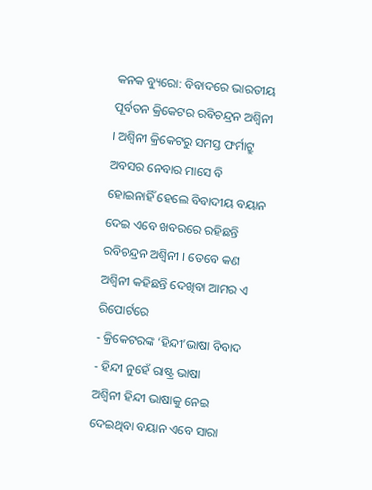କନକ ବ୍ୟୁରୋ: ବିବାଦରେ ଭାରତୀୟ ପୂର୍ବତନ କ୍ରିକେଟର ରବିଚନ୍ଦ୍ରନ ଅଶ୍ବିନୀ । ଅଶ୍ବିନୀ କ୍ରିକେଟରୁ ସମସ୍ତ ଫର୍ମାଟ୍ରୁ ଅବସର ନେବାର ମାସେ ବି ହୋଇନାହିଁ ହେଲେ ବିବାଦୀୟ ବୟାନ ଦେଇ ଏବେ ଖବରରେ ରହିଛନ୍ତି ରବିଚନ୍ଦ୍ରନ ଅଶ୍ବିନୀ । ତେବେ କଣ ଅଶ୍ବିନୀ କହିଛନ୍ତି ଦେଖିବା ଆମର ଏ ରିପୋର୍ଟରେ
- କ୍ରିକେଟରଙ୍କ ‘ହିନ୍ଦୀ’ଭାଷା ବିବାଦ
- ହିନ୍ଦୀ ନୁହେଁ ରାଷ୍ଟ୍ର ଭାଷା
ଅଶ୍ବିନୀ ହିନ୍ଦୀ ଭାଷାକୁ ନେଇ ଦେଇଥିବା ବୟାନ ଏବେ ସାରା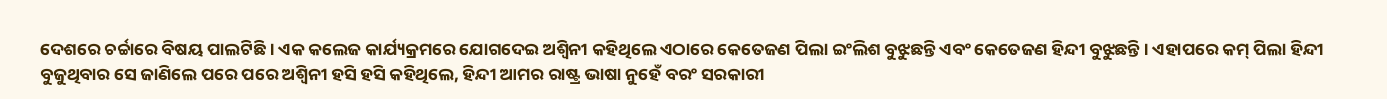ଦେଶରେ ଚର୍ଚ୍ଚାରେ ବିଷୟ ପାଲଟିଛି । ଏକ କଲେଜ କାର୍ଯ୍ୟକ୍ରମରେ ଯୋଗଦେଇ ଅଶ୍ବିନୀ କହିଥିଲେ ଏଠାରେ କେତେଜଣ ପିଲା ଇଂଲିଶ ବୁଝୁଛନ୍ତି ଏବଂ କେତେଜଣ ହିନ୍ଦୀ ବୁଝୁଛନ୍ତି । ଏହାପରେ କମ୍ ପିଲା ହିନ୍ଦୀ ବୁଜୁଥିବାର ସେ ଜାଣିଲେ ପରେ ପରେ ଅଶ୍ବିନୀ ହସି ହସି କହିଥିଲେ, ହିନ୍ଦୀ ଆମର ରାଷ୍ଟ୍ର ଭାଷା ନୁହେଁ ବରଂ ସରକାରୀ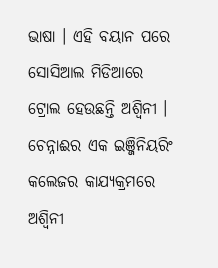ଭାଷା । ଏହି ବୟାନ ପରେ ସୋସିଆଲ ମିଡିଆରେ ଟ୍ରୋଲ ହେଉଛନ୍ତି ଅଶ୍ବିନୀ । ଚେନ୍ନାଈର ଏକ ଇଞ୍ଜିନିୟରିଂ କଲେଜର କାଯ୍ୟକ୍ରମରେ ଅଶ୍ବିନୀ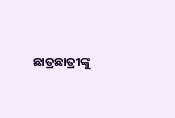ଛାତ୍ରଛାତ୍ରୀଙ୍କୁ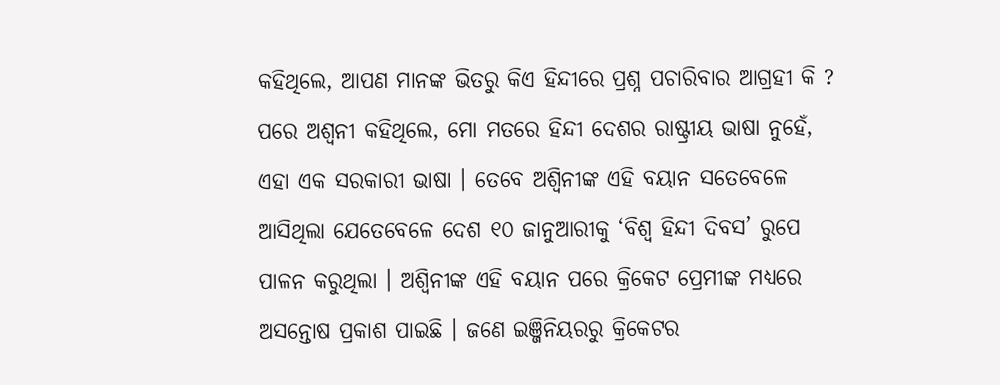କହିଥିଲେ, ଆପଣ ମାନଙ୍କ ଭିତରୁ କିଏ ହିନ୍ଦୀରେ ପ୍ରଶ୍ନ ପଚାରିବାର ଆଗ୍ରହୀ କି ? ପରେ ଅଶ୍ବନୀ କହିଥିଲେ, ମୋ ମତରେ ହିନ୍ଦୀ ଦେଶର ରାଷ୍ଟ୍ରୀୟ ଭାଷା ନୁହେଁ, ଏହା ଏକ ସରକାରୀ ଭାଷା । ତେବେ ଅଶ୍ବିନୀଙ୍କ ଏହି ବୟାନ ସତେବେଳେ ଆସିଥିଲା ଯେତେବେଳେ ଦେଶ ୧୦ ଜାନୁଆରୀକୁ ‘ବିଶ୍ବ ହିନ୍ଦୀ ଦିବସ’ ରୁପେ ପାଳନ କରୁଥିଲା । ଅଶ୍ବିନୀଙ୍କ ଏହି ବୟାନ ପରେ କ୍ରିକେଟ ପ୍ରେମୀଙ୍କ ମଧ୍ୟରେ ଅସନ୍ତୋଷ ପ୍ରକାଶ ପାଇଛି । ଜଣେ ଇଞ୍ଜିନିୟରରୁ କ୍ରିକେଟର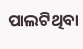ପାଲଟିଥିବା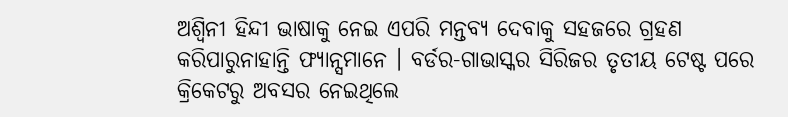ଅଶ୍ବିନୀ ହିନ୍ଦୀ ଭାଷାକୁ ନେଇ ଏପରି ମନ୍ତବ୍ୟ ଦେବାକୁ ସହଜରେ ଗ୍ରହଣ କରିପାରୁନାହାନ୍ତି ଫ୍ୟାନ୍ସମାନେ । ବର୍ଡର-ଗାଭାସ୍କର ସିରିଜର ତୃତୀୟ ଟେଷ୍ଟ ପରେ କ୍ରିକେଟରୁ ଅବସର ନେଇଥିଲେ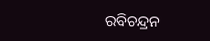ରବିଚନ୍ଦ୍ରନ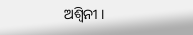ଅଶ୍ବିନୀ ।